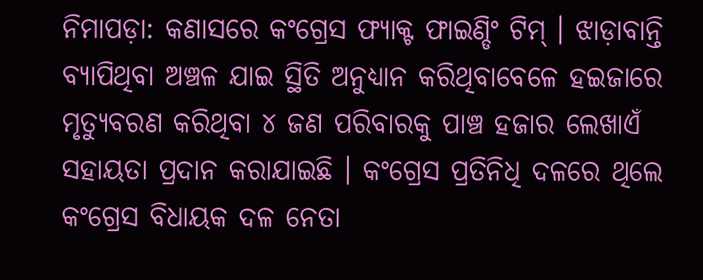ନିମାପଡ଼ା: କଣାସରେ କଂଗ୍ରେସ ଫ୍ୟାକ୍ଟ ଫାଇଣ୍ଡିଂ ଟିମ୍ । ଝାଡ଼ାବାନ୍ତି ବ୍ୟାପିଥିବା ଅଞ୍ଚଳ ଯାଇ ସ୍ଥିତି ଅନୁଧ୍ୟାନ କରିଥିବାବେଳେ ହଇଜାରେ ମୃତ୍ୟୁବରଣ କରିଥିବା ୪ ଜଣ ପରିବାରକୁ ପାଞ୍ଚ ହଜାର ଲେଖାଏଁ ସହାୟତା ପ୍ରଦାନ କରାଯାଇଛି । କଂଗ୍ରେସ ପ୍ରତିନିଧି ଦଳରେ ଥିଲେ କଂଗ୍ରେସ ବିଧାୟକ ଦଳ ନେତା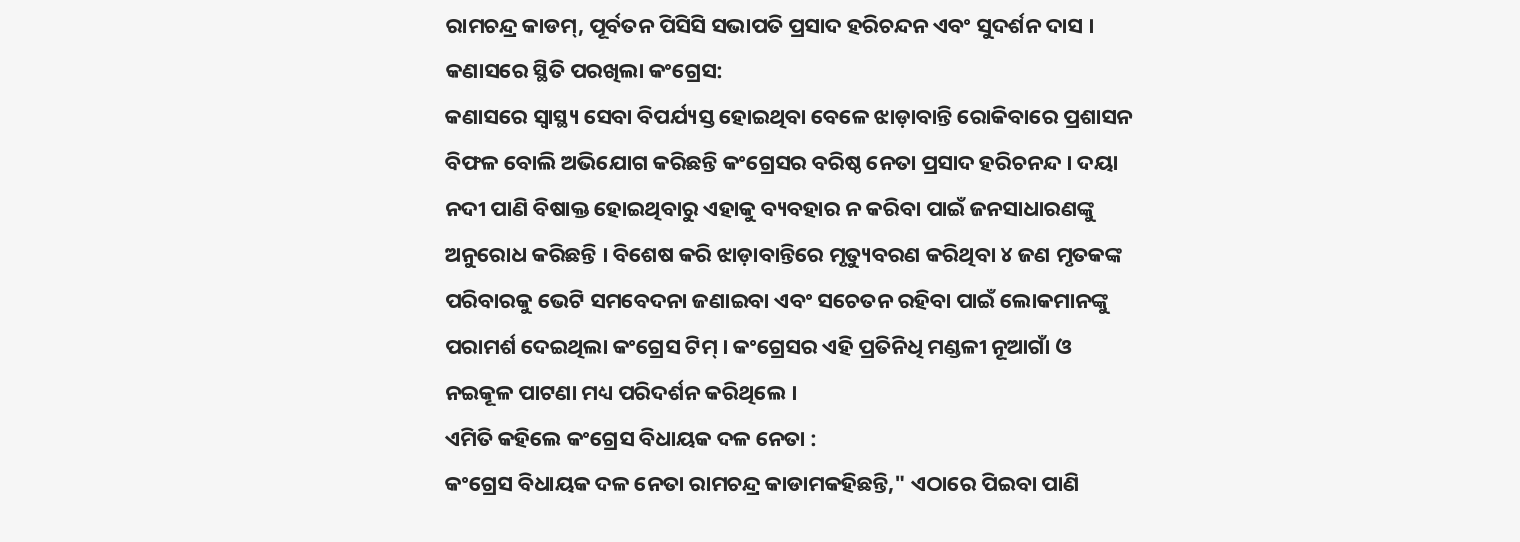ରାମଚନ୍ଦ୍ର କାଡମ୍, ପୂର୍ବତନ ପିସିସି ସଭାପତି ପ୍ରସାଦ ହରିଚନ୍ଦନ ଏବଂ ସୁଦର୍ଶନ ଦାସ ।
କଣାସରେ ସ୍ଥିତି ପରଖିଲା କଂଗ୍ରେସ:
କଣାସରେ ସ୍ବାସ୍ଥ୍ୟ ସେବା ବିପର୍ଯ୍ୟସ୍ତ ହୋଇଥିବା ବେଳେ ଝାଡ଼ାବାନ୍ତି ରୋକିବାରେ ପ୍ରଶାସନ ବିଫଳ ବୋଲି ଅଭିଯୋଗ କରିଛନ୍ତି କଂଗ୍ରେସର ବରିଷ୍ଠ ନେତା ପ୍ରସାଦ ହରିଚନନ୍ଦ । ଦୟା ନଦୀ ପାଣି ବିଷାକ୍ତ ହୋଇଥିବାରୁ ଏହାକୁ ବ୍ୟବହାର ନ କରିବା ପାଇଁ ଜନସାଧାରଣଙ୍କୁ ଅନୁରୋଧ କରିଛନ୍ତି । ବିଶେଷ କରି ଝାଡ଼ାବାନ୍ତିରେ ମୃତ୍ୟୁବରଣ କରିଥିବା ୪ ଜଣ ମୃତକଙ୍କ ପରିବାରକୁ ଭେଟି ସମବେଦନା ଜଣାଇବା ଏବଂ ସଚେତନ ରହିବା ପାଇଁ ଲୋକମାନଙ୍କୁ ପରାମର୍ଶ ଦେଇଥିଲା କଂଗ୍ରେସ ଟିମ୍ । କଂଗ୍ରେସର ଏହି ପ୍ରତିନିଧି ମଣ୍ଡଳୀ ନୂଆଗାଁ ଓ ନଇକୂଳ ପାଟଣା ମଧ୍ୟ ପରିଦର୍ଶନ କରିଥିଲେ ।
ଏମିତି କହିଲେ କଂଗ୍ରେସ ବିଧାୟକ ଦଳ ନେତା :
କଂଗ୍ରେସ ବିଧାୟକ ଦଳ ନେତା ରାମଚନ୍ଦ୍ର କାଡାମକହିଛନ୍ତି," ଏଠାରେ ପିଇବା ପାଣି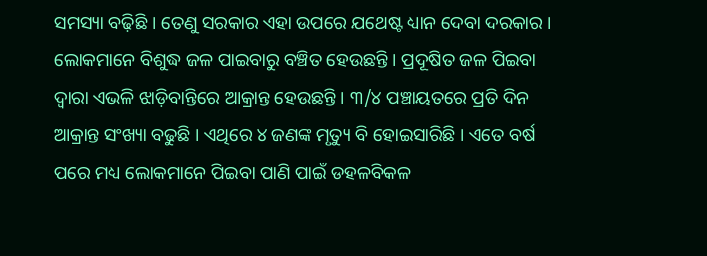ସମସ୍ୟା ବଢ଼ିଛି । ତେଣୁ ସରକାର ଏହା ଉପରେ ଯଥେଷ୍ଟ ଧ୍ୟାନ ଦେବା ଦରକାର । ଲୋକମାନେ ବିଶୁଦ୍ଧ ଜଳ ପାଇବାରୁ ବଞ୍ଚିତ ହେଉଛନ୍ତି । ପ୍ରଦୂଷିତ ଜଳ ପିଇବା ଦ୍ବାରା ଏଭଳି ଝାଡ଼ିବାନ୍ତିରେ ଆକ୍ରାନ୍ତ ହେଉଛନ୍ତି । ୩/୪ ପଞ୍ଚାୟତରେ ପ୍ରତି ଦିନ ଆକ୍ରାନ୍ତ ସଂଖ୍ୟା ବଢୁଛି । ଏଥିରେ ୪ ଜଣଙ୍କ ମୃତ୍ୟୁ ବି ହୋଇସାରିଛି । ଏତେ ବର୍ଷ ପରେ ମଧ୍ୟ ଲୋକମାନେ ପିଇବା ପାଣି ପାଇଁ ଡହଳବିକଳ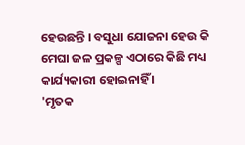ହେଉଛନ୍ତି । ବସୁଧା ଯୋଜନା ହେଉ କି ମେଘା ଜଳ ପ୍ରକଳ୍ପ ଏଠାରେ କିଛି ମଧ୍ୟ କାର୍ଯ୍ୟକାରୀ ହୋଇନାହିଁ ।
'ମୃତକ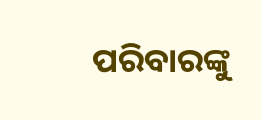ପରିବାରଙ୍କୁ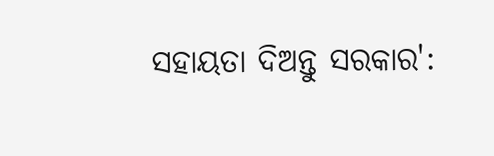ସହାୟତା ଦିଅନ୍ତୁ ସରକାର':